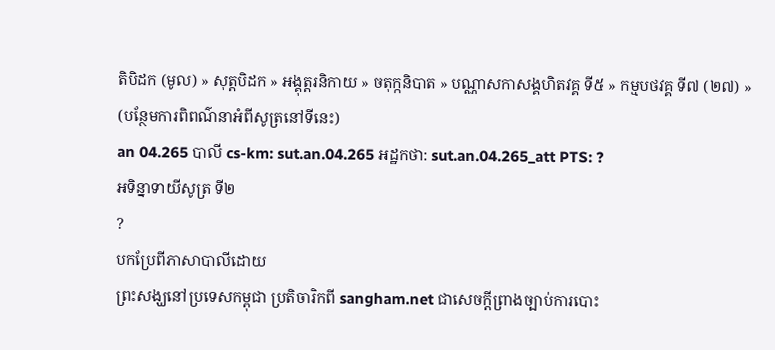តិបិដក (មូល) » សុត្តបិដក » អង្គុត្តរនិកាយ » ចតុក្កនិបាត » បណ្ណាសកាសង្គហិតវគ្គ ទី៥ » កម្មបថវគ្គ ទី៧ (២៧) »
(បន្ថែមការពិពណ៌នាអំពីសូត្រនៅទីនេះ)
an 04.265 បាលី cs-km: sut.an.04.265 អដ្ឋកថា: sut.an.04.265_att PTS: ?
អទិន្នាទាយីសូត្រ ទី២
?
បកប្រែពីភាសាបាលីដោយ
ព្រះសង្ឃនៅប្រទេសកម្ពុជា ប្រតិចារិកពី sangham.net ជាសេចក្តីព្រាងច្បាប់ការបោះ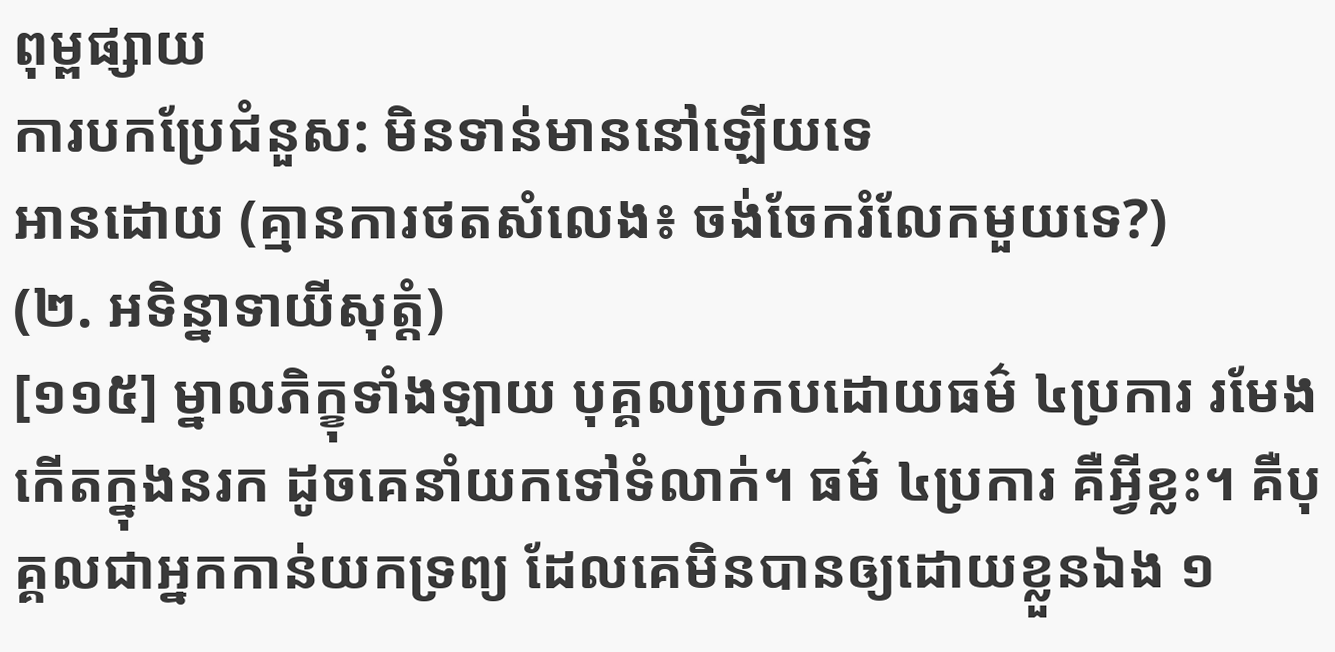ពុម្ពផ្សាយ
ការបកប្រែជំនួស: មិនទាន់មាននៅឡើយទេ
អានដោយ (គ្មានការថតសំលេង៖ ចង់ចែករំលែកមួយទេ?)
(២. អទិន្នាទាយីសុត្តំ)
[១១៥] ម្នាលភិក្ខុទាំងឡាយ បុគ្គលប្រកបដោយធម៌ ៤ប្រការ រមែងកើតក្នុងនរក ដូចគេនាំយកទៅទំលាក់។ ធម៌ ៤ប្រការ គឺអ្វីខ្លះ។ គឺបុគ្គលជាអ្នកកាន់យកទ្រព្យ ដែលគេមិនបានឲ្យដោយខ្លួនឯង ១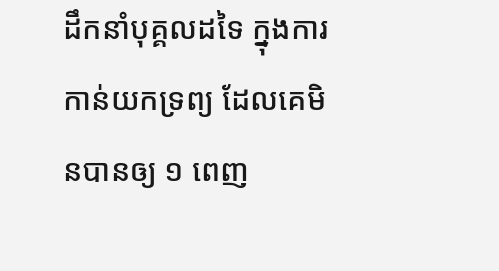ដឹកនាំបុគ្គលដទៃ ក្នុងការកាន់យកទ្រព្យ ដែលគេមិនបានឲ្យ ១ ពេញ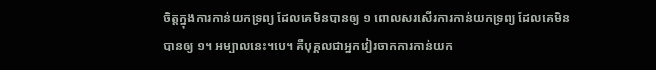ចិត្តក្នុងការកាន់យកទ្រព្យ ដែលគេមិនបានឲ្យ ១ ពោលសរសើរការកាន់យកទ្រព្យ ដែលគេមិនបានឲ្យ ១។ អម្បាលនេះ។បេ។ គឺបុគ្គលជាអ្នកវៀរចាកការកាន់យក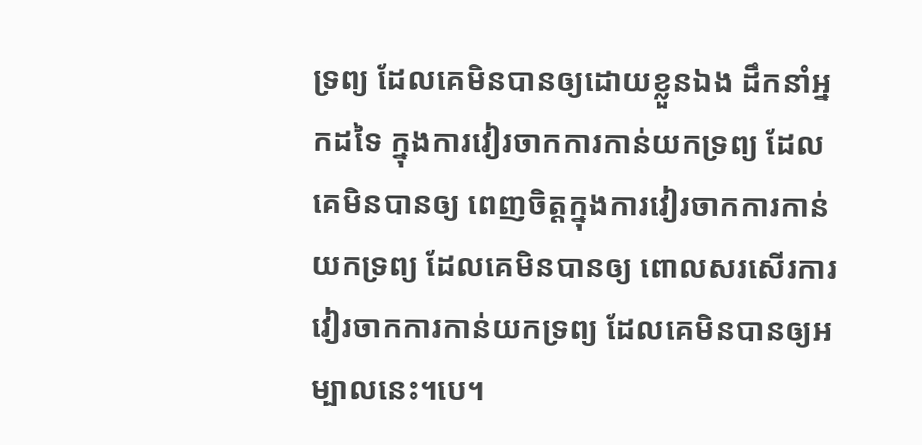ទ្រព្យ ដែលគេមិនបានឲ្យដោយខ្លួនឯង ដឹកនាំអ្នកដទៃ ក្នុងការវៀរចាកការកាន់យកទ្រព្យ ដែលគេមិនបានឲ្យ ពេញចិត្តក្នុងការវៀរចាកការកាន់យកទ្រព្យ ដែលគេមិនបានឲ្យ ពោលសរសើរការវៀរចាកការកាន់យកទ្រព្យ ដែលគេមិនបានឲ្យអម្បាលនេះ។បេ។